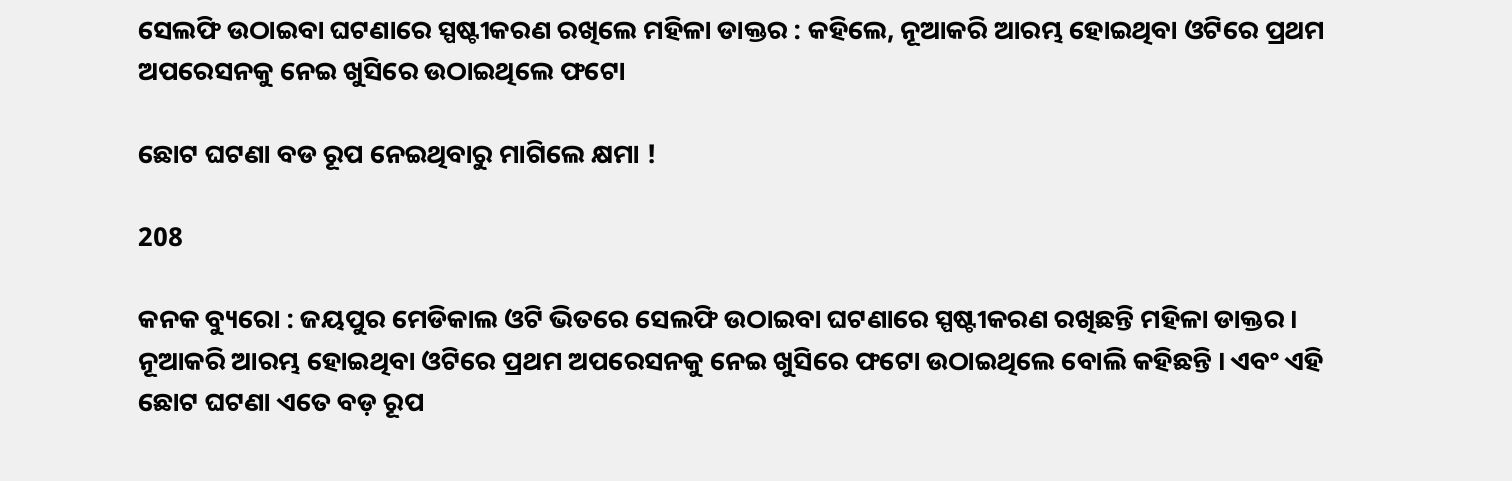ସେଲଫି ଉଠାଇବା ଘଟଣାରେ ସ୍ପଷ୍ଟୀକରଣ ରଖିଲେ ମହିଳା ଡାକ୍ତର : କହିଲେ, ନୂଆକରି ଆରମ୍ଭ ହୋଇଥିବା ଓଟିରେ ପ୍ରଥମ ଅପରେସନକୁ ନେଇ ଖୁସିରେ ଉଠାଇଥିଲେ ଫଟୋ

ଛୋଟ ଘଟଣା ବଡ ରୂପ ନେଇଥିବାରୁ ମାଗିଲେ କ୍ଷମା !

208

କନକ ବ୍ୟୁରୋ : ଜୟପୁର ମେଡିକାଲ ଓଟି ଭିତରେ ସେଲଫି ଉଠାଇବା ଘଟଣାରେ ସ୍ପଷ୍ଟୀକରଣ ରଖିଛନ୍ତି ମହିଳା ଡାକ୍ତର । ନୂଆକରି ଆରମ୍ଭ ହୋଇଥିବା ଓଟିରେ ପ୍ରଥମ ଅପରେସନକୁ ନେଇ ଖୁସିରେ ଫଟୋ ଉଠାଇଥିଲେ ବୋଲି କହିଛନ୍ତି । ଏବଂ ଏହି ଛୋଟ ଘଟଣା ଏତେ ବଡ଼ ରୂପ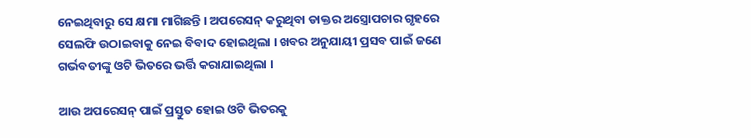ନେଇଥିବାରୁ ସେ କ୍ଷମା ମାଗିଛନ୍ତି । ଅପରେସନ୍ କରୁଥିବା ଡାକ୍ତର ଅସ୍ତ୍ରୋପଚାର ଗୃହରେ ସେଲଫି ଉଠାଇବାକୁ ନେଇ ବିବାଦ ହୋଇଥିଲା । ଖବର ଅନୁଯାୟୀ ପ୍ରସବ ପାଇଁ ଜଣେ ଗର୍ଭବତୀଙ୍କୁ ଓଟି ଭିତରେ ଭର୍ତ୍ତି କରାଯାଇଥିଲା ।

ଆଉ ଅପରେସନ୍ ପାଇଁ ପ୍ରସ୍ତୁତ ହୋଇ ଓଟି ଭିତରକୁ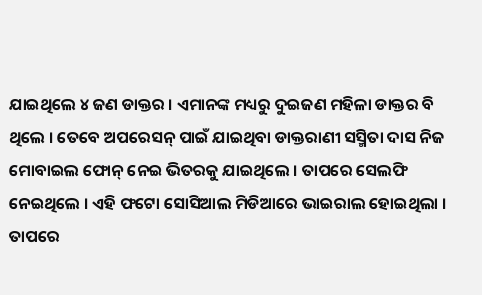ଯାଇଥିଲେ ୪ ଜଣ ଡାକ୍ତର । ଏମାନଙ୍କ ମଧ୍ୟରୁ ଦୁଇଜଣ ମହିଳା ଡାକ୍ତର ବି ଥିଲେ । ତେବେ ଅପରେସନ୍ ପାଇଁ ଯାଇଥିବା ଡାକ୍ତରାଣୀ ସସ୍ମିତା ଦାସ ନିଜ ମୋବାଇଲ ଫୋନ୍ ନେଇ ଭିତରକୁ ଯାଇଥିଲେ । ତାପରେ ସେଲଫି ନେଇଥିଲେ । ଏହି ଫଟୋ ସୋସିଆଲ ମିଡିଆରେ ଭାଇରାଲ ହୋଇଥିଲା । ତାପରେ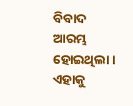ବିବାଦ ଆରମ୍ଭ ହୋଇଥିଲା । ଏହାକୁ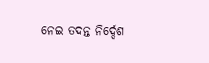ନେଇ ତଦନ୍ତ ନିର୍ଦ୍ଦେଶ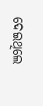ଦେଇଥିଲେ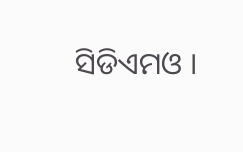ସିଡିଏମଓ ।